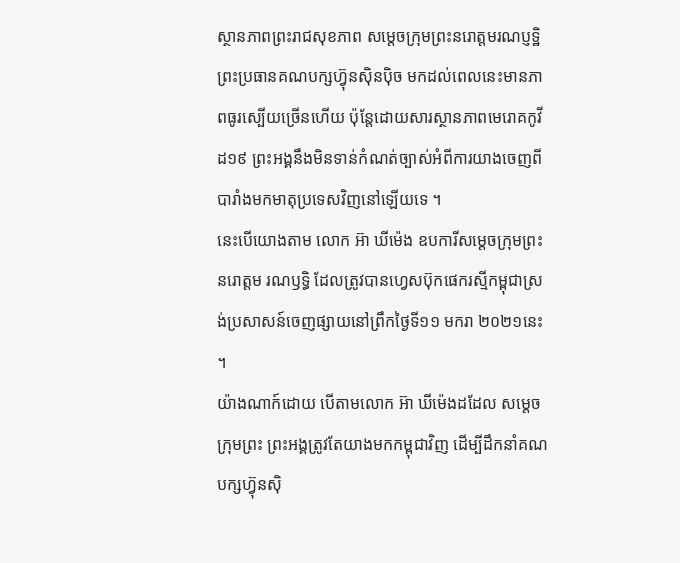ស្ថានភាពព្រះរាជសុខភាព សម្តេចក្រុមព្រះនរោត្តមរណប្ញទ្ឋិ ព្រះប្រធានគណបក្សហ្វ៊ុនស៊ិនប៉ិច មកដល់ពេលនេះមានភាពធូរស្បើយច្រើនហើយ ប៉ុន្តែដោយសារស្ថានភាពមេរោគកូវីដ១៩ ព្រះអង្គនឹងមិនទាន់កំណត់ច្បាស់អំពីការយាងចេញពីបារាំងមកមាតុប្រទេសវិញនៅឡើយទេ ។
នេះបើយោងតាម លោក អ៊ា ឃីម៉េង ឧបការីសម្តេចក្រុមព្រះ នរោត្តម រណឫទ្ធិ ដែលត្រូវបានហ្វេសប៊ុកផេករស្មីកម្ពុជាស្រង់ប្រសាសន៍ចេញផ្សាយនៅព្រឹកថ្ងៃទី១១ មករា ២០២១នេះ ។
យ៉ាងណាក៍ដោយ បើតាមលោក អ៊ា ឃីម៉េងដដែល សម្តេចក្រុមព្រះ ព្រះអង្គត្រូវតែយាងមកកម្ពុជាវិញ ដើម្បីដឹកនាំគណបក្សហ្វ៊ុនស៊ិ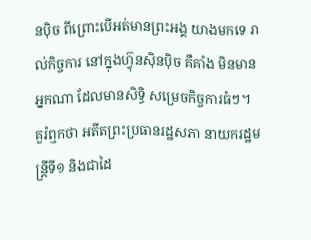នប៉ិច ពីព្រោះបើអត់មានព្រះអង្គ យាងមកទេ រាល់កិច្ចការ នៅក្នុងហ្វ៊ុនស៊ិនប៉ិច គឺគាំង មិនមានអ្នកណា ដែលមានសិទ្ធិ សម្រេចកិច្ចការធំៗ។
គួរំឮកថា អតីតព្រះប្រធានរដ្ឋសភា នាយករដ្ឋមន្រ្តីទី១ និងជាដៃ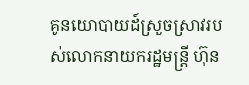គូនយោបាយដ៍ស្រួចស្រាវរបស់លោកនាយករដ្ឋមន្ត្រី ហ៊ុន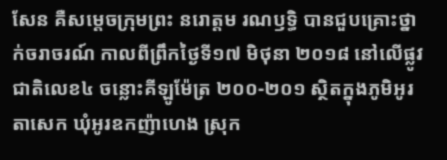សែន គឺសម្តេចក្រុមព្រះ នរោត្តម រណឫទ្ធិ បានជួបគ្រោះថ្នាក់ចរាចរណ៍ កាលពីព្រឹកថ្ងៃទី១៧ មិថុនា ២០១៨ នៅលើផ្លូវជាតិលេខ៤ ចន្លោះគីឡូម៉ែត្រ ២០០-២០១ ស្ថិតក្នុងភូមិអូរតាសេក ឃុំអូរឧកញ៉ាហេង ស្រុក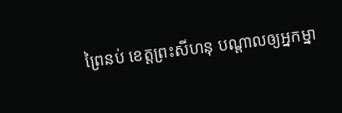ព្រៃនប់ ខេត្តព្រះសីហនុ បណ្តាលឲ្យអ្នកម្នា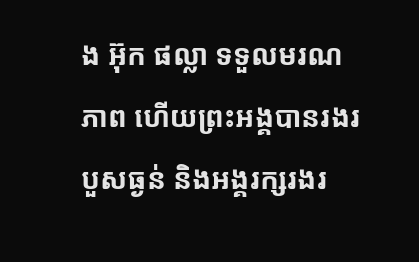ង អ៊ុក ផល្លា ទទួលមរណភាព ហើយព្រះអង្គបានរងរបួសធ្ងន់ និងអង្គរក្សរងរ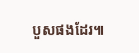បួសផងដែរ៕